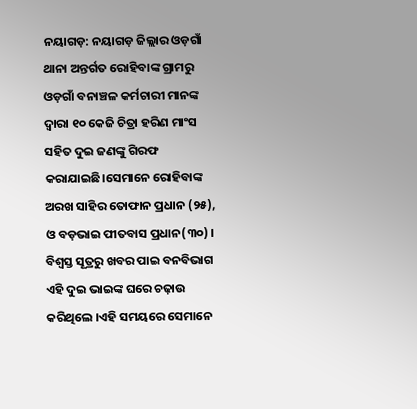ନୟାଗଡ଼: ନୟାଗଡ଼ ଜିଲ୍ଲାର ଓଡ଼ଗାଁ ଥାନା ଅନ୍ତର୍ଗତ ରୋହିବାଙ୍କ ଗ୍ରାମରୁ ଓଡ଼ଗାଁ ବନାଞ୍ଚଳ କର୍ମଚାରୀ ମାନଙ୍କ ଦ୍ଵାରା ୧୦ କେଜି ଚିତ୍ରା ହରିଣ ମାଂସ ସହିତ ଦୁଇ ଜଣଙ୍କୁ ଗିରଫ କରାଯାଇଛି।ସେମାନେ ରୋହିବାଙ୍କ ଅରଖ ସାହିର ତୋଫାନ ପ୍ରଧାନ (୨୫), ଓ ବଡ଼ଭାଇ ପୀତବାସ ପ୍ରଧାନ(୩୦) । ବିଶ୍ଵସ୍ତ ସୂତ୍ରରୁ ଖବର ପାଇ ବନବିଭାଗ ଏହି ଦୁଇ ଭାଇଙ୍କ ଘରେ ଚଢ଼ାଉ କରିଥିଲେ ।ଏହି ସମୟରେ ସେମାନେ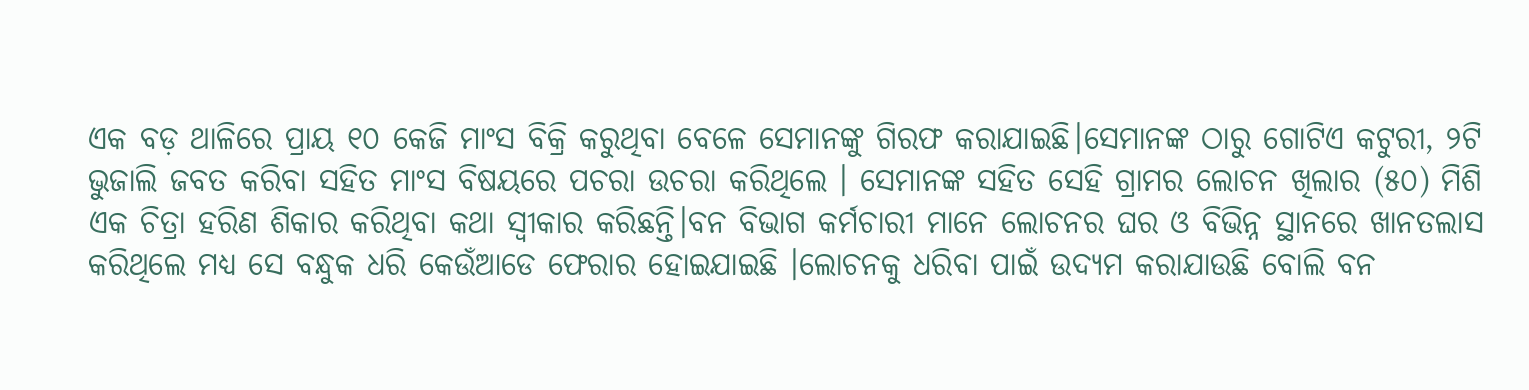ଏକ ବଡ଼ ଥାଳିରେ ପ୍ରାୟ ୧୦ କେଜି ମାଂସ ବିକ୍ରି କରୁଥିବା ବେଳେ ସେମାନଙ୍କୁ ଗିରଫ କରାଯାଇଛି।ସେମାନଙ୍କ ଠାରୁ ଗୋଟିଏ କଟୁରୀ, ୨ଟି ଭୁଜାଲି ଜବତ କରିବା ସହିତ ମାଂସ ବିଷୟରେ ପଚରା ଉଚରା କରିଥିଲେ । ସେମାନଙ୍କ ସହିତ ସେହି ଗ୍ରାମର ଲୋଚନ ଖିଲାର (୫୦) ମିଶି ଏକ ଚିତ୍ରା ହରିଣ ଶିକାର କରିଥିବା କଥା ସ୍ବୀକାର କରିଛନ୍ତି।ବନ ବିଭାଗ କର୍ମଚାରୀ ମାନେ ଲୋଚନର ଘର ଓ ବିଭିନ୍ନ ସ୍ଥାନରେ ଖାନତଲାସ କରିଥିଲେ ମଧ୍ୟ ସେ ବନ୍ଧୁକ ଧରି କେଉଁଆଡେ ଫେରାର ହୋଇଯାଇଛି ।ଲୋଚନକୁ ଧରିବା ପାଇଁ ଉଦ୍ୟମ କରାଯାଉଛି ବୋଲି ବନ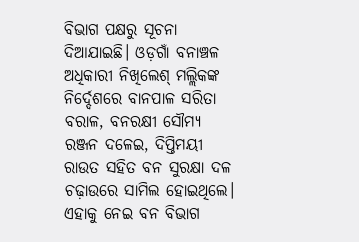ବିଭାଗ ପକ୍ଷରୁ ସୂଚନା ଦିଆଯାଇଛି। ଓଡ଼ଗାଁ ବନାଞ୍ଚଳ ଅଧିକାରୀ ନିଖିଲେଶ୍ ମଲ୍ଲିକଙ୍କ ନିର୍ଦ୍ଦେଶରେ ବାନପାଳ ସରିତା ବରାଳ, ବନରକ୍ଷୀ ସୌମ୍ୟ ରଞ୍ଜନ ଦଳେଇ, ଦିପ୍ତିମୟୀ ରାଉତ ସହିତ ବନ ସୁରକ୍ଷା ଦଳ ଚଢ଼ାଉରେ ସାମିଲ ହୋଇଥିଲେ। ଏହାକୁ ନେଇ ବନ ବିଭାଗ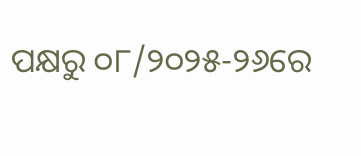ପକ୍ଷରୁ ୦୮/୨୦୨୫-୨୬ରେ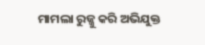ମାମଲା ରୁଜ୍ଜୁ କରି ଅଭିଯୁକ୍ତ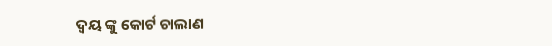ଦ୍ବୟ ଙ୍କୁ କୋର୍ଟ ଚାଲାଣ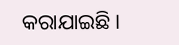କରାଯାଇଛି।